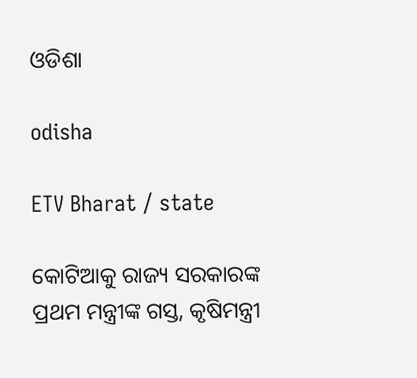ଓଡିଶା

odisha

ETV Bharat / state

କୋଟିଆକୁ ରାଜ୍ୟ ସରକାରଙ୍କ ପ୍ରଥମ ମନ୍ତ୍ରୀଙ୍କ ଗସ୍ତ, କୃଷିମନ୍ତ୍ରୀ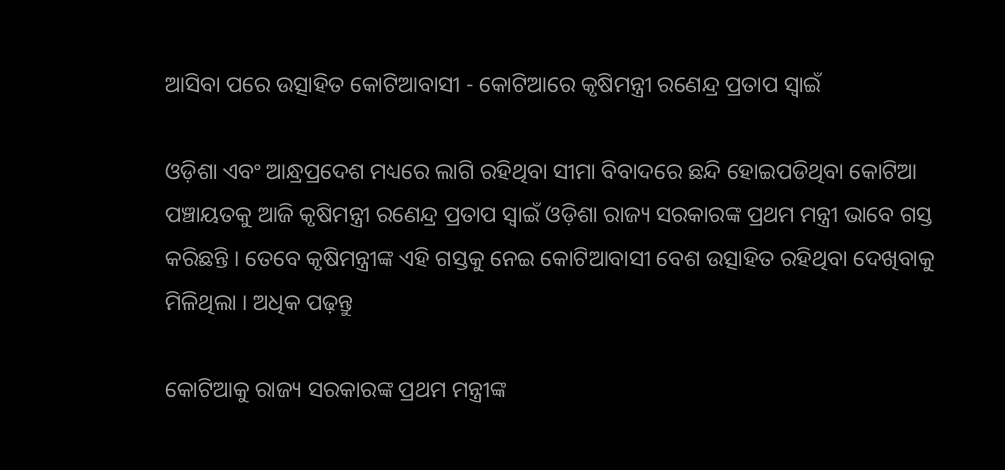ଆସିବା ପରେ ଉତ୍ସାହିତ କୋଟିଆବାସୀ - କୋଟିଆରେ କୃଷିମନ୍ତ୍ରୀ ରଣେନ୍ଦ୍ର ପ୍ରତାପ ସ୍ବାଇଁ

ଓଡ଼ିଶା ଏବଂ ଆନ୍ଧ୍ରପ୍ରଦେଶ ମଧ୍ୟରେ ଲାଗି ରହିଥିବା ସୀମା ବିବାଦରେ ଛନ୍ଦି ହୋଇପଡିଥିବା କୋଟିଆ ପଞ୍ଚାୟତକୁ ଆଜି କୃଷିମନ୍ତ୍ରୀ ରଣେନ୍ଦ୍ର ପ୍ରତାପ ସ୍ବାଇଁ ଓଡ଼ିଶା ରାଜ୍ୟ ସରକାରଙ୍କ ପ୍ରଥମ ମନ୍ତ୍ରୀ ଭାବେ ଗସ୍ତ କରିଛନ୍ତି । ତେବେ କୃଷିମନ୍ତ୍ରୀଙ୍କ ଏହି ଗସ୍ତକୁ ନେଇ କୋଟିଆବାସୀ ବେଶ ଉତ୍ସାହିତ ରହିଥିବା ଦେଖିବାକୁ ମିଳିଥିଲା । ଅଧିକ ପଢ଼ନ୍ତୁ

କୋଟିଆକୁ ରାଜ୍ୟ ସରକାରଙ୍କ ପ୍ରଥମ ମନ୍ତ୍ରୀଙ୍କ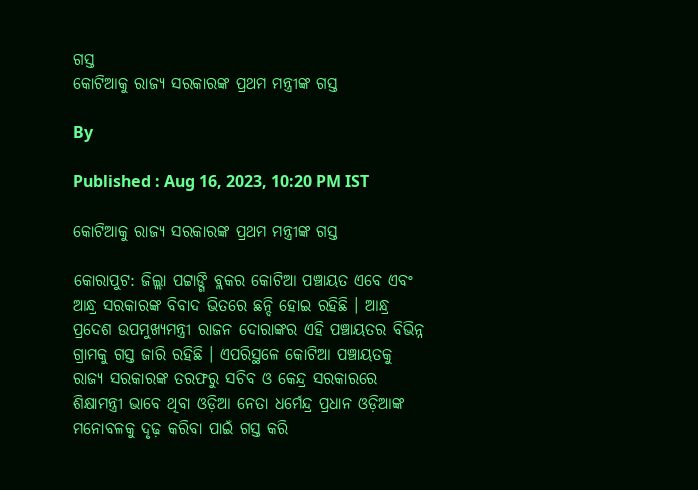ଗସ୍ତ
କୋଟିଆକୁ ରାଜ୍ୟ ସରକାରଙ୍କ ପ୍ରଥମ ମନ୍ତ୍ରୀଙ୍କ ଗସ୍ତ

By

Published : Aug 16, 2023, 10:20 PM IST

କୋଟିଆକୁ ରାଜ୍ୟ ସରକାରଙ୍କ ପ୍ରଥମ ମନ୍ତ୍ରୀଙ୍କ ଗସ୍ତ

କୋରାପୁଟ: ଜିଲ୍ଲା ପଟ୍ଟାଙ୍ଗି ବ୍ଲକର କୋଟିଆ ପଞ୍ଚାୟତ ଏବେ ଏବଂ ଆନ୍ଧ୍ର ସରକାରଙ୍କ ବିବାଦ ଭିତରେ ଛନ୍ଦି ହୋଇ ରହିଛି । ଆନ୍ଧ୍ର ପ୍ରଦେଶ ଉପମୁଖ୍ୟମନ୍ତ୍ରୀ ରାଜନ ଦୋରାଙ୍କର ଏହି ପଞ୍ଚାୟତର ବିଭିନ୍ନ ଗ୍ରାମକୁ ଗସ୍ତ ଜାରି ରହିଛି । ଏପରିସ୍ଥଳେ କୋଟିଆ ପଞ୍ଚାୟତକୁ ରାଜ୍ୟ ସରକାରଙ୍କ ତରଫରୁ ସଚିବ ଓ କେନ୍ଦ୍ର ସରକାରରେ ଶିକ୍ଷାମନ୍ତ୍ରୀ ଭାବେ ଥିବା ଓଡ଼ିଆ ନେତା ଧର୍ମେନ୍ଦ୍ର ପ୍ରଧାନ ଓଡ଼ିଆଙ୍କ ମନୋବଳକୁ ଦୃଢ଼ କରିବା ପାଇଁ ଗସ୍ତ କରି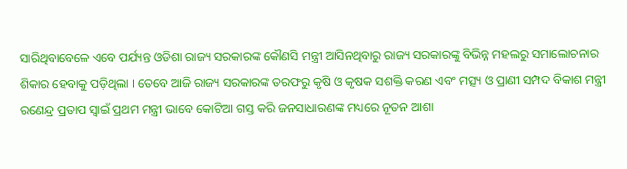ସାରିଥିବାବେଳେ ଏବେ ପର୍ଯ୍ୟନ୍ତ ଓଡିଶା ରାଜ୍ୟ ସରକାରଙ୍କ କୌଣସି ମନ୍ତ୍ରୀ ଆସିନଥିବାରୁ ରାଜ୍ୟ ସରକାରଙ୍କୁ ବିଭିନ୍ନ ମହଲରୁ ସମାଲୋଚନାର ଶିକାର ହେବାକୁ ପଡ଼ିଥିଲା । ତେବେ ଆଜି ରାଜ୍ୟ ସରକାରଙ୍କ ତରଫରୁ କୃଷି ଓ କୃଷକ ସଶକ୍ତି କରଣ ଏବଂ ମତ୍ସ୍ୟ ଓ ପ୍ରାଣୀ ସମ୍ପଦ ବିକାଶ ମନ୍ତ୍ରୀ ରଣେନ୍ଦ୍ର ପ୍ରତାପ ସ୍ବାଇଁ ପ୍ରଥମ ମନ୍ତ୍ରୀ ଭାବେ କୋଟିଆ ଗସ୍ତ କରି ଜନସାଧାରଣଙ୍କ ମଧ୍ୟରେ ନୂତନ ଆଶା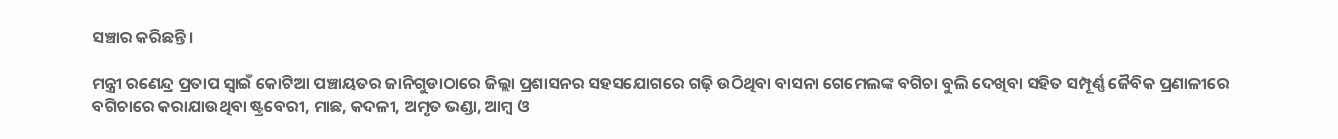ସଞ୍ଚାର କରିଛନ୍ତି ।

ମନ୍ତ୍ରୀ ରଣେନ୍ଦ୍ର ପ୍ରତାପ ସ୍ବାଇଁ କୋଟିଆ ପଞ୍ଚାୟତର ଜାନିଗୁଡାଠାରେ ଜିଲ୍ଲା ପ୍ରଶାସନର ସହସଯୋଗରେ ଗଢ଼ି ଉଠିଥିବା ବାସନା ଗେମେଲଙ୍କ ବଗିଚା ବୁଲି ଦେଖିବା ସହିତ ସମ୍ପୂର୍ଣ୍ଣ ଜୈବିକ ପ୍ରଣାଳୀରେ ବଗିଚାରେ କରାଯାଉଥିବା ଷ୍ଟ୍ରବେରୀ, ମାଛ, କଦଳୀ, ଅମୃତ ଭଣ୍ଡା, ଆମ୍ବ ଓ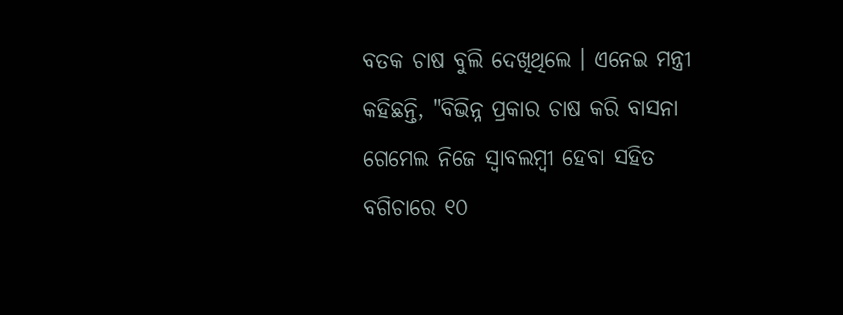ବତକ ଚାଷ ବୁଲି ଦେଖିଥିଲେ । ଏନେଇ ମନ୍ତ୍ରୀ କହିଛନ୍ତି, "ବିଭିନ୍ନ ପ୍ରକାର ଚାଷ କରି ବାସନା ଗେମେଲ ନିଜେ ସ୍ବାବଲମ୍ବୀ ହେବା ସହିତ ବଗିଚାରେ ୧୦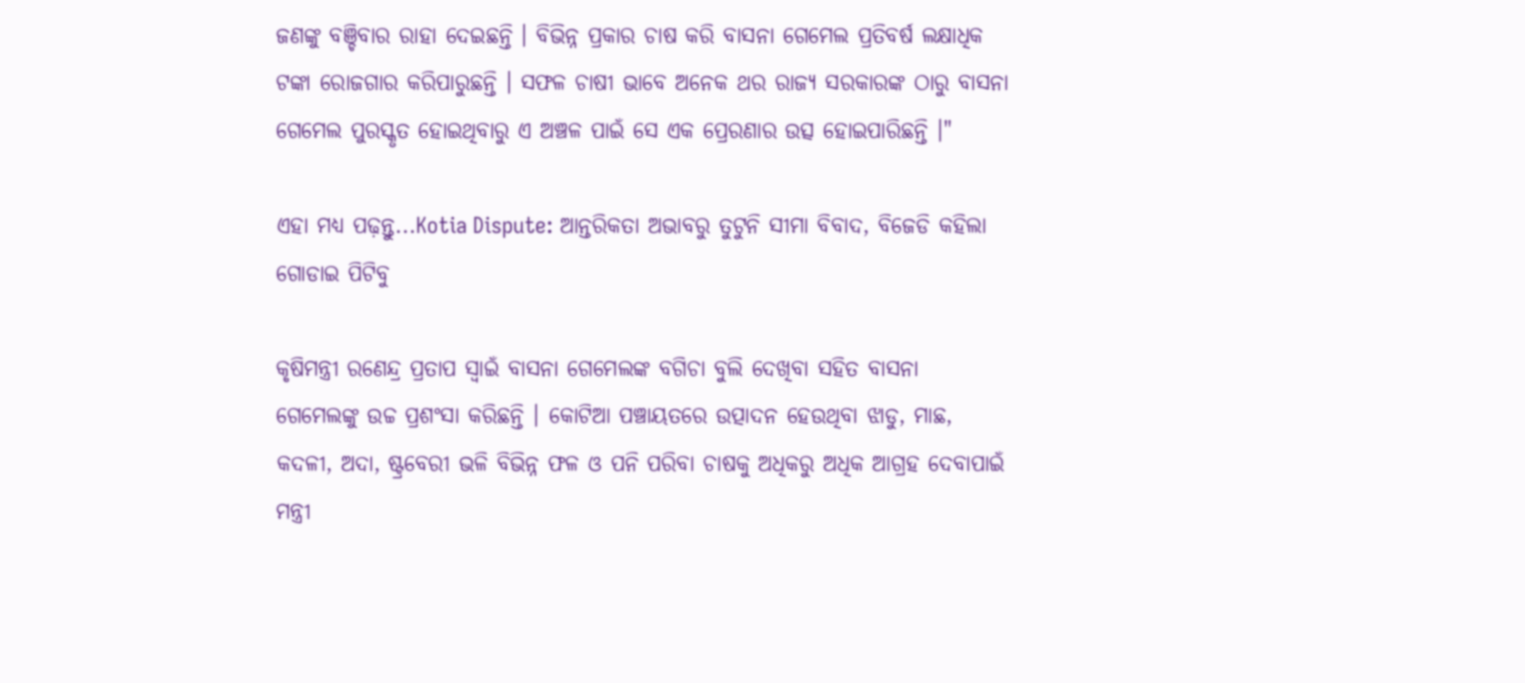ଜଣଙ୍କୁ ବଞ୍ଚିବାର ରାହା ଦେଇଛନ୍ତି । ବିଭିନ୍ନ ପ୍ରକାର ଚାଷ କରି ବାସନା ଗେମେଲ ପ୍ରତିବର୍ଷ ଲକ୍ଷାଧିକ ଟଙ୍କା ରୋଜଗାର କରିପାରୁଛନ୍ତି । ସଫଳ ଚାଷୀ ଭାବେ ଅନେକ ଥର ରାଜ୍ୟ ସରକାରଙ୍କ ଠାରୁ ବାସନା ଗେମେଲ ପୁରସ୍କୃତ ହୋଇଥିବାରୁ ଏ ଅଞ୍ଚଳ ପାଇଁ ସେ ଏକ ପ୍ରେରଣାର ଉତ୍ସ ହୋଇପାରିଛନ୍ତି ।"

ଏହା ମଧ୍ୟ ପଢ଼ନ୍ତୁ...Kotia Dispute: ଆନ୍ତରିକତା ଅଭାବରୁ ତୁଟୁନି ସୀମା ବିବାଦ, ବିଜେଡି କହିଲା ଗୋଡାଇ ପିଟିବୁ

କୃଷିମନ୍ତ୍ରୀ ରଣେନ୍ଦ୍ର ପ୍ରତାପ ସ୍ବାଇଁ ବାସନା ଗେମେଲଙ୍କ ବଗିଚା ବୁଲି ଦେଖିବା ସହିତ ବାସନା ଗେମେଲଙ୍କୁ ଉଚ୍ଚ ପ୍ରଶଂସା କରିଛନ୍ତି । କୋଟିଆ ପଞ୍ଚାୟତରେ ଉତ୍ପାଦନ ହେଉଥିବା ଝାଡୁ, ମାଛ, କଦଳୀ, ଅଦା, ଷ୍ଟ୍ରବେରୀ ଭଳି ବିଭିନ୍ନ ଫଳ ଓ ପନି ପରିବା ଚାଷକୁ ଅଧିକରୁ ଅଧିକ ଆଗ୍ରହ ଦେବାପାଇଁ ମନ୍ତ୍ରୀ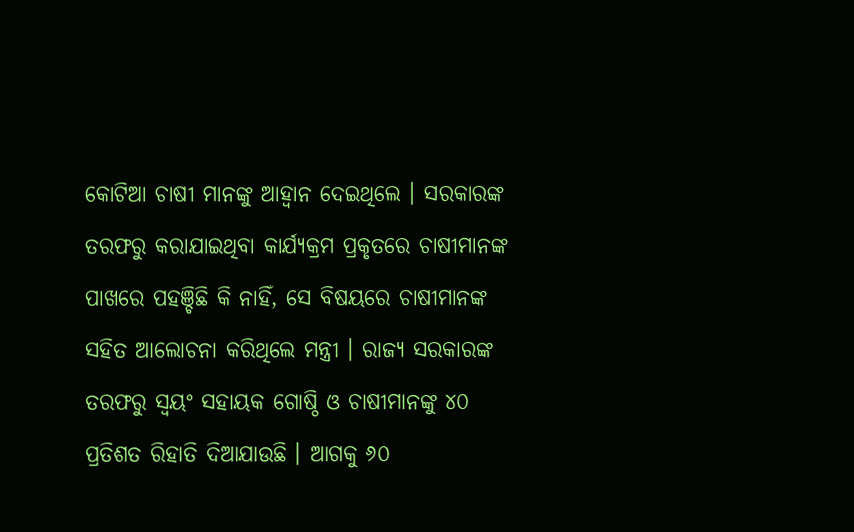କୋଟିଆ ଚାଷୀ ମାନଙ୍କୁ ଆହ୍ବାନ ଦେଇଥିଲେ । ସରକାରଙ୍କ ତରଫରୁ କରାଯାଇଥିବା କାର୍ଯ୍ୟକ୍ରମ ପ୍ରକୃତରେ ଚାଷୀମାନଙ୍କ ପାଖରେ ପହଞ୍ଚିଛି କି ନାହିଁ, ସେ ବିଷୟରେ ଚାଷୀମାନଙ୍କ ସହିତ ଆଲୋଚନା କରିଥିଲେ ମନ୍ତ୍ରୀ । ରାଜ୍ୟ ସରକାରଙ୍କ ତରଫରୁ ସ୍ବୟଂ ସହାୟକ ଗୋଷ୍ଠି ଓ ଚାଷୀମାନଙ୍କୁ ୪୦ ପ୍ରତିଶତ ରିହାତି ଦିଆଯାଉଛି । ଆଗକୁ ୬୦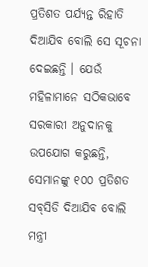ପ୍ରତିଶତ ପର୍ଯ୍ୟନ୍ତ ରିହାତି ଦିଆଯିବ ବୋଲି ସେ ସୂଚନା ଦେଇଛନ୍ତି । ଯେଉଁ ମହିଳାମାନେ ସଠିକଭାବେ ସରକାରୀ ଅନୁଦାନକୁ ଉପଯୋଗ କରୁଛନ୍ତି, ସେମାନଙ୍କୁ ୧୦୦ ପ୍ରତିଶତ ସବ୍‌ସିଡି ଦିଆଯିବ ବୋଲି ମନ୍ତ୍ରୀ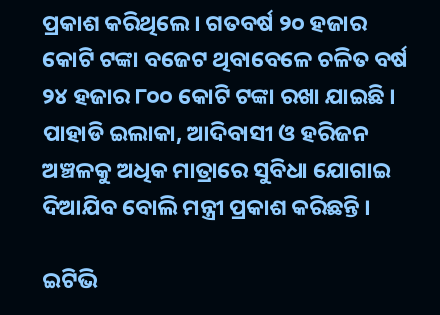ପ୍ରକାଶ କରିଥିଲେ । ଗତବର୍ଷ ୨୦ ହଜାର କୋଟି ଟଙ୍କା ବଜେଟ ଥିବାବେଳେ ଚଳିତ ବର୍ଷ ୨୪ ହଜାର ୮୦୦ କୋଟି ଟଙ୍କା ରଖା ଯାଇଛି । ପାହାଡି ଇଲାକା, ଆଦିବାସୀ ଓ ହରିଜନ ଅଞ୍ଚଳକୁ ଅଧିକ ମାତ୍ରାରେ ସୁବିଧା ଯୋଗାଇ ଦିଆଯିବ ବୋଲି ମନ୍ତ୍ରୀ ପ୍ରକାଶ କରିଛନ୍ତି ।

ଇଟିଭି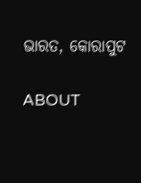ଭାରତ, କୋରାପୁଟ

ABOUT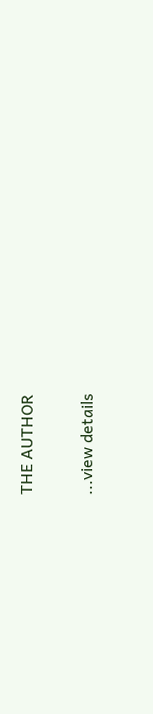THE AUTHOR

...view details